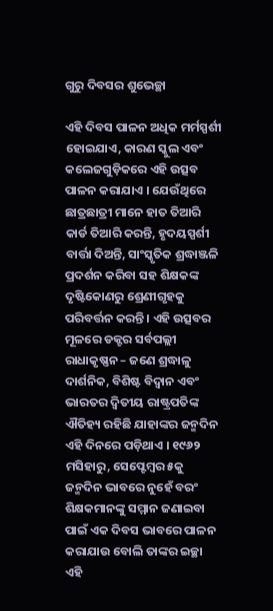ଗୁରୁ ଦିବସର ଶୁଭେଚ୍ଛା

ଏହି ଦିବସ ପାଳନ ଅଧିକ ମର୍ମସ୍ପର୍ଶୀ ହୋଇଯାଏ, କାରଣ ସ୍କୁଲ ଏବଂ କଲେଜଗୁଡ଼ିକରେ ଏହି ଉତ୍ସବ ପାଳନ କରାଯାଏ । ଯେଉଁଥିରେ ଛାତ୍ରଛାତ୍ରୀ ମାନେ ହାତ ତିଆରି କାର୍ଡ ତିଆରି କରନ୍ତି, ହୃଦୟସ୍ପର୍ଶୀ ବାର୍ତ୍ତା ଦିଅନ୍ତି, ସାଂସ୍କୃତିକ ଶ୍ରଦ୍ଧାଞ୍ଜଳି ପ୍ରଦର୍ଶନ କରିବା ସହ ଶିକ୍ଷକଙ୍କ ଦୃଷ୍ଟିକୋଣରୁ ଶ୍ରେଣୀଗୃହକୁ ପରିବର୍ତ୍ତନ କରନ୍ତି । ଏହି ଉତ୍ସବର ମୂଳରେ ଡକ୍ଟର ସର୍ବପଲ୍ଲୀ ରାଧାକୃଷ୍ଣନ – ଜଣେ ଶ୍ରଦ୍ଧାଳୁ ଦାର୍ଶନିକ, ବିଶିଷ୍ଟ ବିଦ୍ୱାନ ଏବଂ ଭାରତର ଦ୍ୱିତୀୟ ରାଷ୍ଟ୍ରପତିଙ୍କ ଐତିହ୍ୟ ରହିଛି ଯାହାଙ୍କର ଜନ୍ମଦିନ ଏହି ଦିନରେ ପଡ଼ିଥାଏ । ୧୯୬୨ ମସିହାରୁ, ସେପ୍ଟେମ୍ବର ୫କୁ ଜନ୍ମଦିନ ଭାବରେ ନୁହେଁ ବରଂ ଶିକ୍ଷକମାନଙ୍କୁ ସମ୍ମାନ ଜଣାଇବା ପାଇଁ ଏକ ଦିବସ ଭାବରେ ପାଳନ କରାଯାଉ ବୋଲି ତାଙ୍କର ଇଚ୍ଛା ଏହି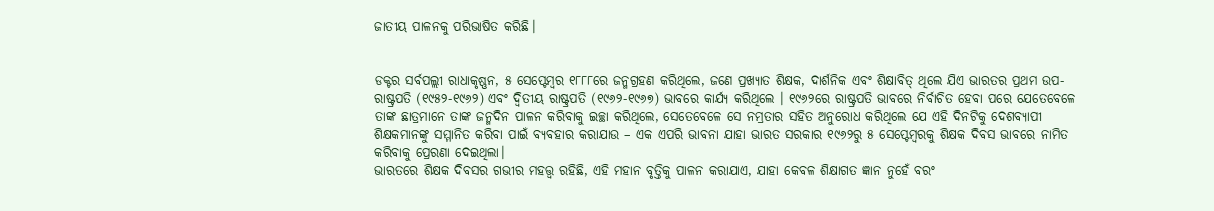ଜାତୀୟ ପାଳନକୁ ପରିଭାଷିତ କରିଛି।


ଡକ୍ଟର ସର୍ବପଲ୍ଲୀ ରାଧାକୃଷ୍ଣନ, ୫ ସେପ୍ଟେମ୍ବର ୧୮୮୮ରେ ଜନ୍ମଗ୍ରହଣ କରିଥିଲେ, ଜଣେ ପ୍ରଖ୍ୟାତ ଶିକ୍ଷକ, ଦାର୍ଶନିକ ଏବଂ ଶିକ୍ଷାବିତ୍ ଥିଲେ ଯିଏ ଭାରତର ପ୍ରଥମ ଉପ-ରାଷ୍ଟ୍ରପତି (୧୯୫୨-୧୯୬୨) ଏବଂ ଦ୍ୱିତୀୟ ରାଷ୍ଟ୍ରପତି (୧୯୬୨-୧୯୬୭) ଭାବରେ କାର୍ଯ୍ୟ କରିଥିଲେ । ୧୯୬୨ରେ ରାଷ୍ଟ୍ରପତି ଭାବରେ ନିର୍ବାଚିତ ହେବା ପରେ ଯେତେବେଳେ ତାଙ୍କ ଛାତ୍ରମାନେ ତାଙ୍କ ଜନ୍ମଦିନ ପାଳନ କରିବାକୁ ଇଚ୍ଛା କରିଥିଲେ, ସେତେବେଳେ ସେ ନମ୍ରତାର ସହିତ ଅନୁରୋଧ କରିଥିଲେ ଯେ ଏହି ଦିନଟିକୁ ଦେଶବ୍ୟାପୀ ଶିକ୍ଷକମାନଙ୍କୁ ସମ୍ମାନିତ କରିବା ପାଇଁ ବ୍ୟବହାର କରାଯାଉ – ଏକ ଏପରି ଭାବନା ଯାହା ଭାରତ ସରକାର ୧୯୬୨ରୁ ୫ ସେପ୍ଟେମ୍ବରକୁ ଶିକ୍ଷକ ଦିବସ ଭାବରେ ନାମିତ କରିବାକୁ ପ୍ରେରଣା ଦେଇଥିଲା।
ଭାରତରେ ଶିକ୍ଷକ ଦିବସର ଗଭୀର ମହତ୍ତ୍ୱ ରହିଛି, ଏହି ମହାନ ବୃତ୍ତିକୁ ପାଳନ କରାଯାଏ, ଯାହା କେବଳ ଶିକ୍ଷାଗତ ଜ୍ଞାନ ନୁହେଁ ବରଂ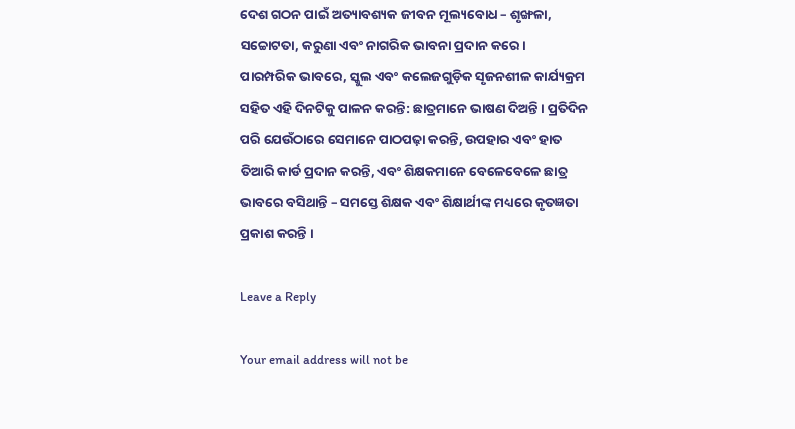ଦେଶ ଗଠନ ପାଇଁ ଅତ୍ୟାବଶ୍ୟକ ଜୀବନ ମୂଲ୍ୟବୋଧ – ଶୃଙ୍ଖଳା, ସଚ୍ଚୋଟତା, କରୁଣା ଏବଂ ନାଗରିକ ଭାବନା ପ୍ରଦାନ କରେ।
ପାରମ୍ପରିକ ଭାବରେ, ସ୍କୁଲ ଏବଂ କଲେଜଗୁଡ଼ିକ ସୃଜନଶୀଳ କାର୍ଯ୍ୟକ୍ରମ ସହିତ ଏହି ଦିନଟିକୁ ପାଳନ କରନ୍ତି: ଛାତ୍ରମାନେ ଭାଷଣ ଦିଅନ୍ତି । ପ୍ରତିଦିନ ପରି ଯେଉଁଠାରେ ସେମାନେ ପାଠପଢ଼ା କରନ୍ତି, ଉପହାର ଏବଂ ହାତ ତିଆରି କାର୍ଡ ପ୍ରଦାନ କରନ୍ତି, ଏବଂ ଶିକ୍ଷକମାନେ ବେଳେବେଳେ ଛାତ୍ର ଭାବରେ ବସିଥାନ୍ତି – ସମସ୍ତେ ଶିକ୍ଷକ ଏବଂ ଶିକ୍ଷାର୍ଥୀଙ୍କ ମଧ୍ୟରେ କୃତଜ୍ଞତା ପ୍ରକାଶ କରନ୍ତି ।

Leave a Reply

Your email address will not be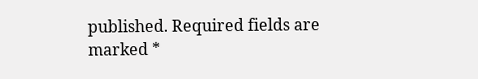published. Required fields are marked *